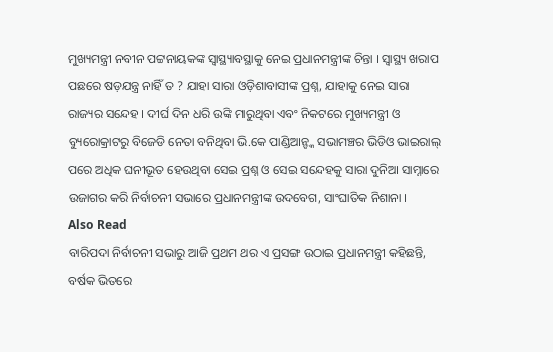ମୁଖ୍ୟମନ୍ତ୍ରୀ ନବୀନ ପଟ୍ଟନାୟକଙ୍କ ସ୍ୱାସ୍ଥ୍ୟାବସ୍ଥାକୁ ନେଇ ପ୍ରଧାନମନ୍ତ୍ରୀଙ୍କ ଚିନ୍ତା । ସ୍ୱାସ୍ଥ୍ୟ ଖରାପ ପଛରେ ଷଡ଼ଯନ୍ତ୍ର ନାହିଁ ତ ? ଯାହା ସାରା ଓଡ଼ିଶାବାସୀଙ୍କ ପ୍ରଶ୍ନ, ଯାହାକୁ ନେଇ ସାରା ରାଜ୍ୟର ସନ୍ଦେହ । ଦୀର୍ଘ ଦିନ ଧରି ଉଙ୍କି ମାରୁଥିବା ଏବଂ ନିକଟରେ ମୁଖ୍ୟମନ୍ତ୍ରୀ ଓ ବ୍ୟୁରୋକ୍ରାଟରୁ ବିଜେଡି ନେତା ବନିଥିବା ଭି.କେ ପାଣ୍ଡିଆନ୍ଙ୍କ ସଭାମଞ୍ଚର ଭିଡିଓ ଭାଇରାଲ୍ ପରେ ଅଧିକ ଘନୀଭୂତ ହେଉଥିବା ସେଇ ପ୍ରଶ୍ନ ଓ ସେଇ ସନ୍ଦେହକୁ ସାରା ଦୁନିଆ ସାମ୍ନାରେ ଉଜାଗର କରି ନିର୍ବାଚନୀ ସଭାରେ ପ୍ରଧାନମନ୍ତ୍ରୀଙ୍କ ଉଦବେଗ, ସାଂଘାତିକ ନିଶାନା ।
Also Read
ବାରିପଦା ନିର୍ବାଚନୀ ସଭାରୁ ଆଜି ପ୍ରଥମ ଥର ଏ ପ୍ରସଙ୍ଗ ଉଠାଇ ପ୍ରଧାନମନ୍ତ୍ରୀ କହିଛନ୍ତି, ବର୍ଷକ ଭିତରେ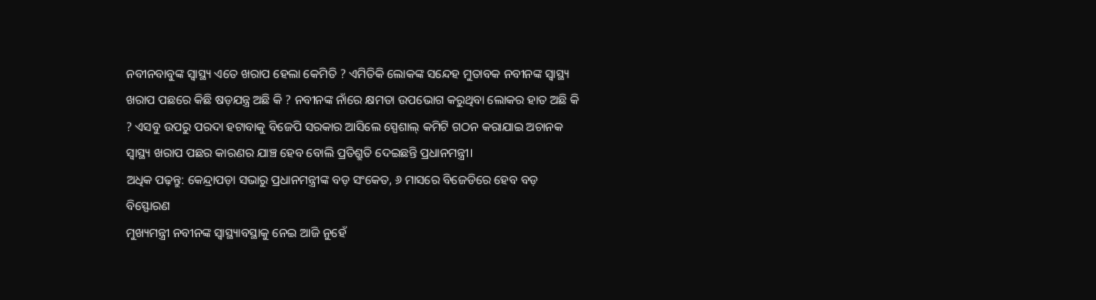ନବୀନବାବୁଙ୍କ ସ୍ୱାସ୍ଥ୍ୟ ଏତେ ଖରାପ ହେଲା କେମିତି ? ଏମିତିକି ଲୋକଙ୍କ ସନ୍ଦେହ ମୁତାବକ ନବୀନଙ୍କ ସ୍ୱାସ୍ଥ୍ୟ ଖରାପ ପଛରେ କିଛି ଷଡ଼ଯନ୍ତ୍ର ଅଛି କି ? ନବୀନଙ୍କ ନାଁରେ କ୍ଷମତା ଉପଭୋଗ କରୁଥିବା ଲୋକର ହାତ ଅଛି କି ? ଏସବୁ ଉପରୁ ପରଦା ହଟାବାକୁ ବିଜେପି ସରକାର ଆସିଲେ ସ୍ପେଶାଲ୍ କମିଟି ଗଠନ କରାଯାଇ ଅଚାନକ ସ୍ୱାସ୍ଥ୍ୟ ଖରାପ ପଛର କାରଣର ଯାଞ୍ଚ ହେବ ବୋଲି ପ୍ରତିଶ୍ରୁତି ଦେଇଛନ୍ତି ପ୍ରଧାନମନ୍ତ୍ରୀ।
ଅଧିକ ପଢ଼ନ୍ତୁ: କେନ୍ଦ୍ରାପଡ଼ା ସଭାରୁ ପ୍ରଧାନମନ୍ତ୍ରୀଙ୍କ ବଡ଼ ସଂକେତ, ୬ ମାସରେ ବିଜେଡିରେ ହେବ ବଡ଼ ବିସ୍ଫୋରଣ
ମୁଖ୍ୟମନ୍ତ୍ରୀ ନବୀନଙ୍କ ସ୍ୱାସ୍ଥ୍ୟାବସ୍ଥାକୁ ନେଇ ଆଜି ନୁହେଁ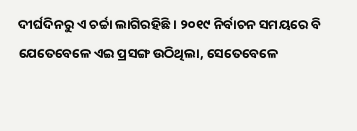ଦୀର୍ଘଦିନରୁ ଏ ଚର୍ଚ୍ଚା ଲାଗିରହିଛି । ୨୦୧୯ ନିର୍ବାଚନ ସମୟରେ ବି ଯେତେବେଳେ ଏଇ ପ୍ରସଙ୍ଗ ଉଠିଥିଲା, ସେତେବେଳେ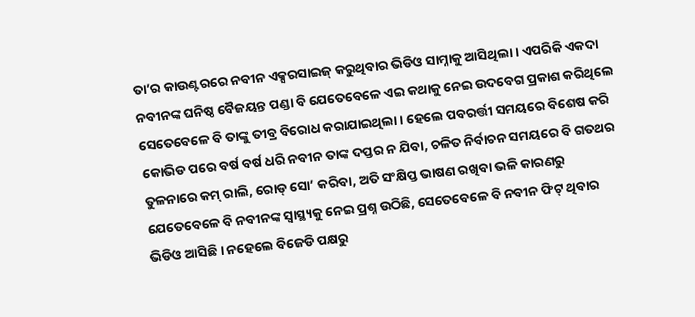ତା’ର କାଉଣ୍ଟରରେ ନବୀନ ଏକ୍ସରସାଇଜ୍ କରୁଥିବାର ଭିଡିଓ ସାମ୍ନାକୁ ଆସିଥିଲା । ଏପରିକି ଏକଦା ନବୀନଙ୍କ ଘନିଷ୍ଠ ବୈଜୟନ୍ତ ପଣ୍ଡା ବି ଯେତେବେଳେ ଏଇ କଥାକୁ ନେଇ ଉଦବେଗ ପ୍ରକାଶ କରିଥିଲେ ସେତେବେଳେ ବି ତାଙ୍କୁ ତୀବ୍ର ବିରୋଧ କରାଯାଇଥିଲା । ହେଲେ ପବରର୍ତ୍ତୀ ସମୟରେ ବିଶେଷ କରି କୋଭିଡ ପରେ ବର୍ଷ ବର୍ଷ ଧରି ନବୀନ ତାଙ୍କ ଦପ୍ତର ନ ଯିବା, ଚଳିତ ନିର୍ବାଚନ ସମୟରେ ବି ଗତଥର ତୁଳନାରେ କମ୍ ରାଲି, ରୋଡ୍ ସୋ’ କରିବା, ଅତି ସଂକ୍ଷିପ୍ତ ଭାଷଣ ରଖିବା ଭଳି କାରଣରୁ ଯେତେବେଳେ ବି ନବୀନଙ୍କ ସ୍ୱାସ୍ଥ୍ୟକୁ ନେଇ ପ୍ରଶ୍ନ ଉଠିଛି, ସେତେବେଳେ ବି ନବୀନ ଫିଟ୍ ଥିବାର ଭିଡିଓ ଆସିଛି । ନହେଲେ ବିଜେଡି ପକ୍ଷରୁ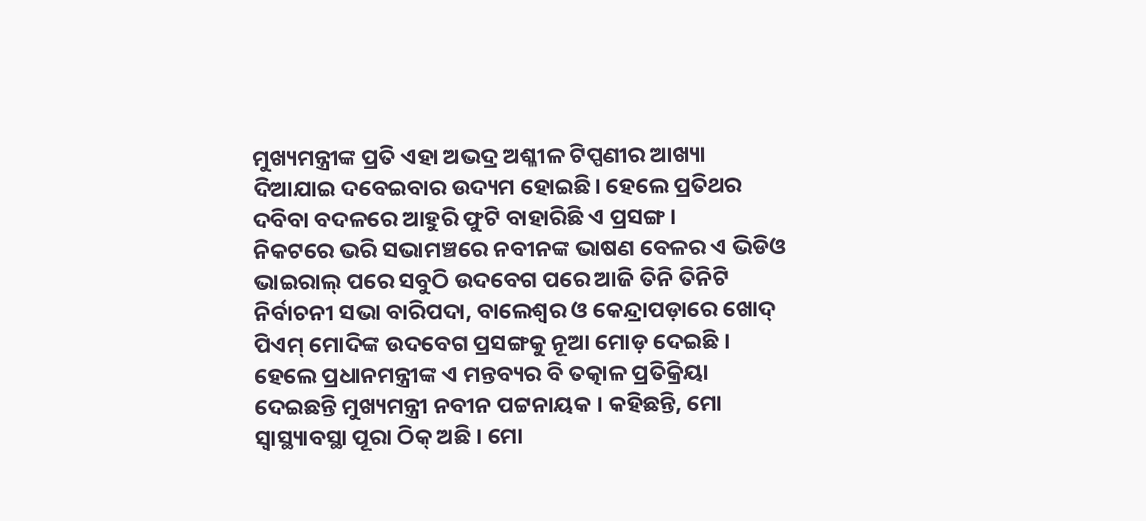ମୁଖ୍ୟମନ୍ତ୍ରୀଙ୍କ ପ୍ରତି ଏହା ଅଭଦ୍ର ଅଶ୍ଳୀଳ ଟିପ୍ପଣୀର ଆଖ୍ୟା ଦିଆଯାଇ ଦବେଇବାର ଉଦ୍ୟମ ହୋଇଛି। ହେଲେ ପ୍ରତିଥର ଦବିବା ବଦଳରେ ଆହୁରି ଫୁଟି ବାହାରିଛି ଏ ପ୍ରସଙ୍ଗ ।
ନିକଟରେ ଭରି ସଭାମଞ୍ଚରେ ନବୀନଙ୍କ ଭାଷଣ ବେଳର ଏ ଭିଡିଓ ଭାଇରାଲ୍ ପରେ ସବୁଠି ଉଦବେଗ ପରେ ଆଜି ତିନି ତିନିଟି ନିର୍ବାଚନୀ ସଭା ବାରିପଦା, ବାଲେଶ୍ୱର ଓ କେନ୍ଦ୍ରାପଡ଼ାରେ ଖୋଦ୍ ପିଏମ୍ ମୋଦିଙ୍କ ଉଦବେଗ ପ୍ରସଙ୍ଗକୁ ନୂଆ ମୋଡ଼ ଦେଇଛି । ହେଲେ ପ୍ରଧାନମନ୍ତ୍ରୀଙ୍କ ଏ ମନ୍ତବ୍ୟର ବି ତତ୍କାଳ ପ୍ରତିକ୍ରିୟା ଦେଇଛନ୍ତି ମୁଖ୍ୟମନ୍ତ୍ରୀ ନବୀନ ପଟ୍ଟନାୟକ । କହିଛନ୍ତି, ମୋ ସ୍ୱାସ୍ଥ୍ୟାବସ୍ଥା ପୂରା ଠିକ୍ ଅଛି । ମୋ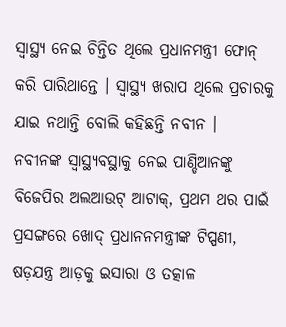ସ୍ୱାସ୍ଥ୍ୟ ନେଇ ଚିନ୍ତିତ ଥିଲେ ପ୍ରଧାନମନ୍ତ୍ରୀ ଫୋନ୍ କରି ପାରିଥାନ୍ତେ । ସ୍ୱାସ୍ଥ୍ୟ ଖରାପ ଥିଲେ ପ୍ରଚାରକୁ ଯାଇ ନଥାନ୍ତି ବୋଲି କହିଛନ୍ତି ନବୀନ ।
ନବୀନଙ୍କ ସ୍ୱାସ୍ଥ୍ୟବସ୍ଥାକୁ ନେଇ ପାଣ୍ଡିଆନଙ୍କୁ ବିଜେପିର ଅଲଆଉଟ୍ ଆଟାକ୍, ପ୍ରଥମ ଥର ପାଇଁ ପ୍ରସଙ୍ଗରେ ଖୋଦ୍ ପ୍ରଧାନନମନ୍ତ୍ରୀଙ୍କ ଟିପ୍ପଣୀ, ଷଡ଼ଯନ୍ତ୍ର ଆଡ଼କୁ ଇସାରା ଓ ତତ୍କାଳ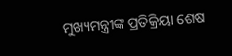ମୁଖ୍ୟମନ୍ତ୍ରୀଙ୍କ ପ୍ରତିକ୍ରିୟା ଶେଷ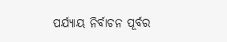ପର୍ଯ୍ୟାୟ ନିର୍ବାଚନ ପୂର୍ବର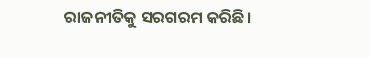ରାଜନୀତିକୁ ସରଗରମ କରିଛି।